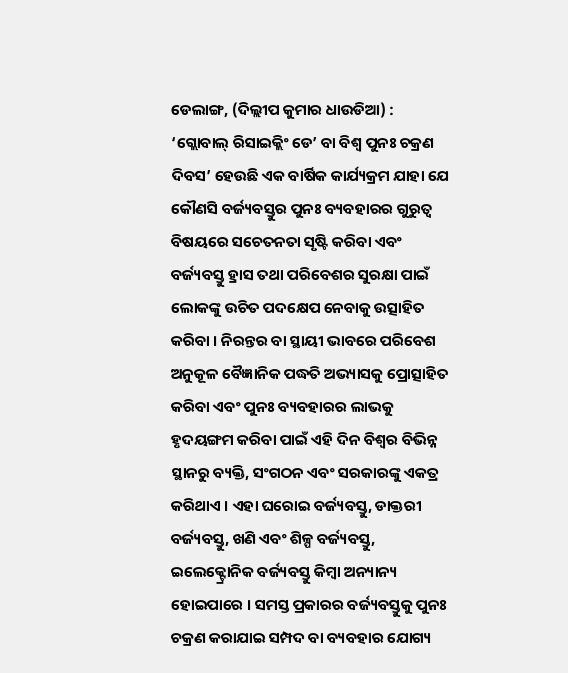ଡେଲାଙ୍ଗ, (ଦିଲ୍ଲୀପ କୁମାର ଧାଉଡିଆ) : ‘ଗ୍ଲୋବାଲ୍ ରିସାଇକ୍ଲିଂ ଡେ’ ବା ବିଶ୍ଵ ପୁନଃ ଚକ୍ରଣ ଦିବସ’ ହେଉଛି ଏକ ବାର୍ଷିକ କାର୍ଯ୍ୟକ୍ରମ ଯାହା ଯେ କୌଣସି ବର୍ଜ୍ୟବସ୍ତୁର ପୁନଃ ବ୍ୟବହାରର ଗୁରୁତ୍ୱ ବିଷୟରେ ସଚେତନତା ସୃଷ୍ଟି କରିବା ଏବଂ ବର୍ଜ୍ୟବସ୍ତୁ ହ୍ରାସ ତଥା ପରିବେଶର ସୁରକ୍ଷା ପାଇଁ ଲୋକଙ୍କୁ ଉଚିତ ପଦକ୍ଷେପ ନେବାକୁ ଉତ୍ସାହିତ କରିବା । ନିରନ୍ତର ବା ସ୍ଥାୟୀ ଭାବରେ ପରିବେଶ ଅନୁକୂଳ ବୈଜ୍ଞାନିକ ପଦ୍ଧତି ଅଭ୍ୟାସକୁ ପ୍ରୋତ୍ସାହିତ କରିବା ଏବଂ ପୁନଃ ବ୍ୟବହାରର ଲାଭକୁ ହୃଦୟଙ୍ଗମ କରିବା ପାଇଁ ଏହି ଦିନ ବିଶ୍ଵର ବିଭିନ୍ନ ସ୍ଥାନରୁ ବ୍ୟକ୍ତି, ସଂଗଠନ ଏବଂ ସରକାରଙ୍କୁ ଏକତ୍ର କରିଥାଏ । ଏହା ଘରୋଇ ବର୍ଜ୍ୟବସ୍ତୁ, ଡାକ୍ତରୀ ବର୍ଜ୍ୟବସ୍ତୁ, ଖଣି ଏବଂ ଶିଳ୍ପ ବର୍ଜ୍ୟବସ୍ତୁ, ଇଲେକ୍ଟ୍ରୋନିକ ବର୍ଜ୍ୟବସ୍ତୁ କିମ୍ବା ଅନ୍ୟାନ୍ୟ ହୋଇପାରେ । ସମସ୍ତ ପ୍ରକାରର ବର୍ଜ୍ୟବସ୍ତୁକୁ ପୁନଃ ଚକ୍ରଣ କରାଯାଇ ସମ୍ପଦ ବା ବ୍ୟବହାର ଯୋଗ୍ୟ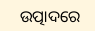ଉତ୍ପାଦରେ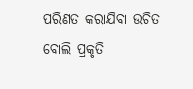ପରିଣତ କରାଯିବା ଉଚିତ ବୋଲି ପ୍ରକୃତି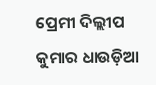ପ୍ରେମୀ ଦିଲ୍ଲୀପ କୁମାର ଧାଉଡ଼ିଆ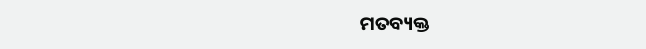ମତବ୍ୟକ୍ତ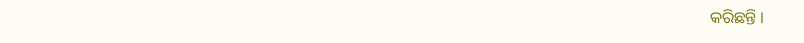କରିଛନ୍ତି ।